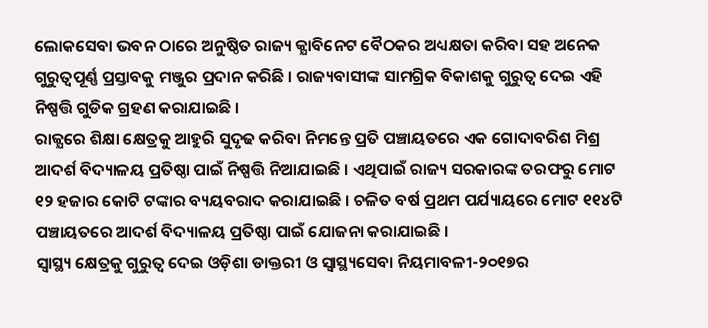ଲୋକସେବା ଭବନ ଠାରେ ଅନୁଷ୍ଠିତ ରାଜ୍ୟ କ୍ଯାବିନେଟ ବୈଠକର ଅଧ୍ୟକ୍ଷତା କରିବା ସହ ଅନେକ ଗୁରୁତ୍ଵପୂର୍ଣ୍ଣ ପ୍ରସ୍ତାବକୁ ମଞ୍ଜୁର ପ୍ରଦାନ କରିଛି । ରାଜ୍ୟବାସୀଙ୍କ ସାମଗ୍ରିକ ବିକାଶକୁ ଗୁରୁତ୍ଵ ଦେଇ ଏହି ନିଷ୍ପତ୍ତି ଗୁଡିକ ଗ୍ରହଣ କରାଯାଇଛି ।
ରାଜ୍ଯରେ ଶିକ୍ଷା କ୍ଷେତ୍ରକୁ ଆହୁରି ସୁଦୃଢ କରିବା ନିମନ୍ତେ ପ୍ରତି ପଞ୍ଚାୟତରେ ଏକ ଗୋଦାବରିଶ ମିଶ୍ର ଆଦର୍ଶ ବିଦ୍ୟାଳୟ ପ୍ରତିଷ୍ଠା ପାଇଁ ନିଷ୍ପତ୍ତି ନିଆଯାଇଛି । ଏଥିପାଇଁ ରାଜ୍ୟ ସରକାରଙ୍କ ତରଫରୁ ମୋଟ ୧୨ ହଜାର କୋଟି ଟଙ୍କାର ବ୍ୟୟବରାଦ କରାଯାଇଛି । ଚଳିତ ବର୍ଷ ପ୍ରଥମ ପର୍ଯ୍ୟାୟରେ ମୋଟ ୧୧୪ଟି ପଞ୍ଚାୟତରେ ଆଦର୍ଶ ବିଦ୍ୟାଳୟ ପ୍ରତିଷ୍ଠା ପାଇଁ ଯୋଜନା କରାଯାଇଛି ।
ସ୍ୱାସ୍ଥ୍ୟ କ୍ଷେତ୍ରକୁ ଗୁରୁତ୍ଵ ଦେଇ ଓଡ଼ିଶା ଡାକ୍ତରୀ ଓ ସ୍ବାସ୍ଥ୍ୟସେବା ନିୟମାବଳୀ-୨୦୧୭ର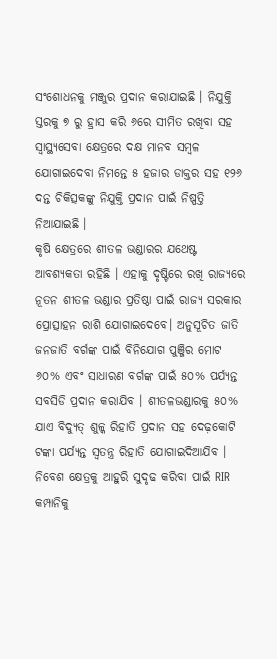ସଂଶୋଧନକୁ ମଞ୍ଜୁର ପ୍ରଦାନ କରାଯାଇଛି । ନିଯୁକ୍ତି ସ୍ତରକୁ ୭ ରୁ ହ୍ରାସ କରି ୬ରେ ସୀମିତ ରଖିବା ସହ ସ୍ୱାସ୍ଥ୍ୟସେବା କ୍ଷେତ୍ରରେ ଦକ୍ଷ ମାନବ ସମ୍ବଳ ଯୋଗାଇଦେବା ନିମନ୍ତେ ୫ ହଜାର ଡାକ୍ତର ସହ ୧୨୬ ଦନ୍ତ ଚିକିତ୍ସକଙ୍କୁ ନିଯୁକ୍ତି ପ୍ରଦାନ ପାଇଁ ନିଷ୍ପତ୍ତି ନିଆଯାଇଛି ।
କୃଷି କ୍ଷେତ୍ରରେ ଶୀତଳ ଭଣ୍ଡାରର ଯଥେଷ୍ଟ ଆବଶ୍ୟକତା ରହିଛି । ଏହାକୁ ଦୃଷ୍ଟିରେ ରଖି ରାଜ୍ଯରେ ନୂତନ ଶୀତଳ ଭଣ୍ଡାର ପ୍ରତିଷ୍ଠା ପାଇଁ ରାଜ୍ୟ ସରକାର ପ୍ରୋତ୍ସାହନ ରାଶି ଯୋଗାଇଦେବେ। ଅନୁସୂଚିତ ଜାତି ଜନଜାତି ବର୍ଗଙ୍କ ପାଇଁ ବିନିଯୋଗ ପୁଞ୍ଜିର ମୋଟ ୬୦% ଏବଂ ସାଧାରଣ ବର୍ଗଙ୍କ ପାଇଁ ୫୦% ପର୍ଯ୍ୟନ୍ତ ସବସିଡି ପ୍ରଦାନ କରାଯିବ । ଶୀତଳଭଣ୍ଡାରକୁ ୫୦% ଯାଏ ବିଦ୍ୟୁତ୍ ଶୁଳ୍କ ରିହାତି ପ୍ରଦାନ ସହ ଦେଢ଼କୋଟି ଟଙ୍କା ପର୍ଯ୍ୟନ୍ତ ସ୍ବତନ୍ତ୍ର ରିହାତି ଯୋଗାଇଦିଆଯିବ ।
ନିବେଶ କ୍ଷେତ୍ରକୁ ଆହୁରି ସୁଦୃଢ କରିବା ପାଇଁ RIR କମ୍ପାନିକୁ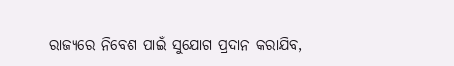ରାଜ୍ଯରେ ନିବେଶ ପାଇଁ ସୁଯୋଗ ପ୍ରଦାନ କରାଯିବ,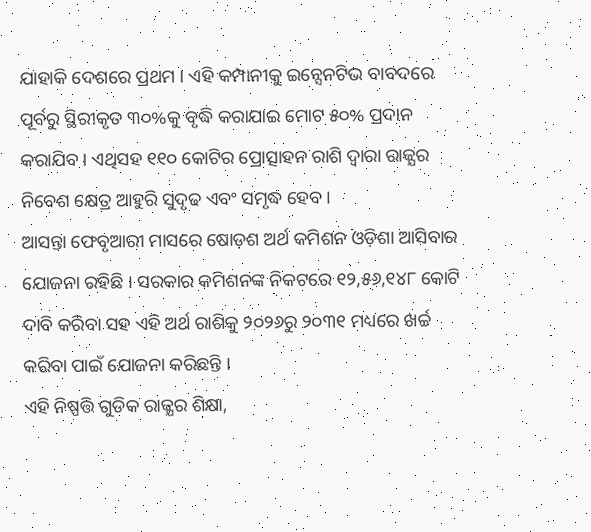ଯାହାକି ଦେଶରେ ପ୍ରଥମ । ଏହି କମ୍ପାନୀକୁ ଇନ୍ସେନଟିଭ ବାବଦରେ ପୂର୍ବରୁ ସ୍ଥିରୀକୃତ ୩୦%କୁ ବୃଦ୍ଧି କରାଯାଇ ମୋଟ ୫୦% ପ୍ରଦାନ କରାଯିବ । ଏଥିସହ ୧୧୦ କୋଟିର ପ୍ରୋତ୍ସାହନ ରାଶି ଦ୍ଵାରା ରାଜ୍ଯର ନିବେଶ କ୍ଷେତ୍ର ଆହୁରି ସୁଦୃଢ ଏବଂ ସମୃଦ୍ଧ ହେବ ।
ଆସନ୍ତା ଫେବୃଆରୀ ମାସରେ ଷୋଡ଼ଶ ଅର୍ଥ କମିଶନ ଓଡ଼ିଶା ଆସିବାର ଯୋଜନା ରହିଛି । ସରକାର କମିଶନଙ୍କ ନିକଟରେ ୧୨,୫୬,୧୪୮ କୋଟି ଦାବି କରିବା ସହ ଏହି ଅର୍ଥ ରାଶିକୁ ୨୦୨୬ରୁ ୨୦୩୧ ମଧ୍ୟରେ ଖର୍ଚ୍ଚ କରିବା ପାଇଁ ଯୋଜନା କରିଛନ୍ତି ।
ଏହି ନିଷ୍ପତ୍ତି ଗୁଡିକ ରାଜ୍ଯର ଶିକ୍ଷା,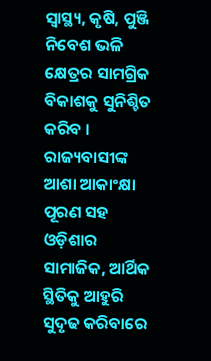ସ୍ୱାସ୍ଥ୍ୟ, କୃଷି, ପୁଞ୍ଜି ନିବେଶ ଭଳି କ୍ଷେତ୍ରର ସାମଗ୍ରିକ ବିକାଶକୁ ସୁନିଶ୍ଚିତ କରିବ । ରାଜ୍ୟବାସୀଙ୍କ ଆଶା ଆକାଂକ୍ଷା ପୂରଣ ସହ ଓଡ଼ିଶାର ସାମାଜିକ, ଆର୍ଥିକ ସ୍ଥିତିକୁ ଆହୁରି ସୁଦୃଢ କରିବାରେ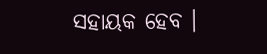ସହାୟକ ହେବ ।